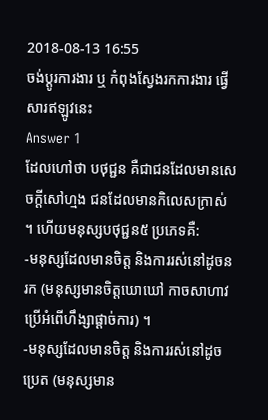2018-08-13 16:55
ចង់ប្តូរការងារ ឬ កំពុងស្វែងរកការងារ ផ្វើសារឥឡូវនេះ
Answer 1
ដែលហៅថា បថុជ្ជន គឺជាជនដែលមានសេចក្ដីសៅហ្មង ជនដែលមានកិលេសក្រាស់ ។ ហើយមនុស្សបថុជ្ជន៥ ប្រភេទគឺ:
-មនុស្សដែលមានចិត្ត និងការរស់នៅដូចនរក (មនុស្សមានចិត្តឃោឃៅ កាចសាហាវ ប្រើអំពើហឹង្សាផ្ដាច់ការ) ។
-មនុស្សដែលមានចិត្ត និងការរស់នៅដូចប្រេត (មនុស្សមាន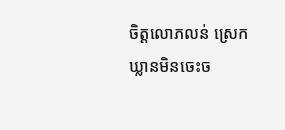ចិត្តលោភលន់ ស្រេកឃ្លានមិនចេះច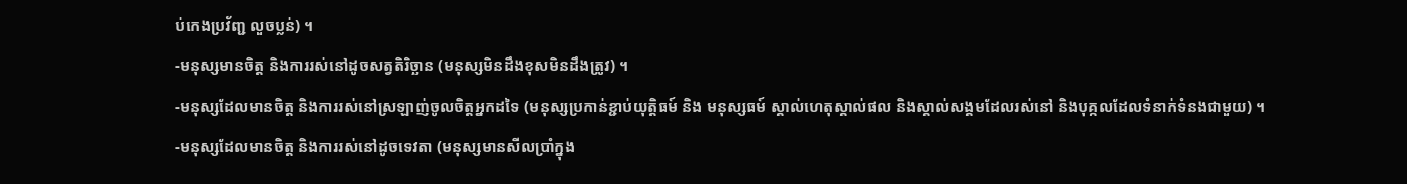ប់កេងប្រវ័ញ្ជ លួចប្លន់) ។
-មនុស្សមានចិត្ត និងការរស់នៅដូចសត្វតិរិច្ឆាន (មនុស្សមិនដឹងខុសមិនដឹងត្រូវ) ។
-មនុស្សដែលមានចិត្ត និងការរស់នៅស្រឡាញ់ចូលចិត្តអ្នកដទៃ (មនុស្សប្រកាន់ខ្ជាប់យុត្តិធម៍ និង មនុស្សធម៍ ស្គាល់ហេតុស្គាល់ផល និងស្គាល់សង្គមដែលរស់នៅ និងបុគ្កលដែលទំនាក់ទំនងជាមួយ) ។
-មនុស្សដែលមានចិត្ត និងការរស់នៅដូចទេវតា (មនុស្សមានសីលប្រាំក្នុង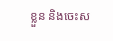ខ្លួន និងចេះស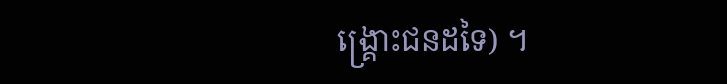ង្គ្រោះជនដទៃ) ។